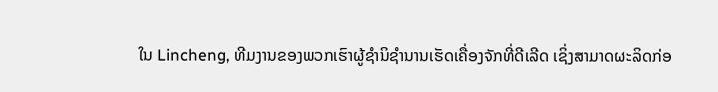ໃນ Lincheng, ທີມງານຂອງພວກເຮົາຜູ້ຊຳນິຊຳນານເຮັດເຄື່ອງຈັກທີ່ດີເລີດ ເຊິ່ງສາມາດຜະລິດກ່ອ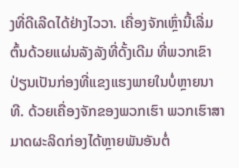ງທີ່ດີເລີດໄດ້ຢ່າງໄວວາ. ເຄື່ອງຈັກເຫຼົ່ານີ້ເລີ່ມຕົ້ນດ້ວຍແຜ່ນລັງລັງທີ່ດັ້ງເດີມ ທີ່ພວກເຂົາປ່ຽນເປັນກ່ອງທີ່ແຂງແຮງພາຍໃນບໍ່ຫຼາຍນາທີ. ດ້ວຍເຄື່ອງຈັກຂອງພວກເຮົາ ພວກເຮົາສາມາດຜະລິດກ່ອງໄດ້ຫຼາຍພັນອັນຕໍ່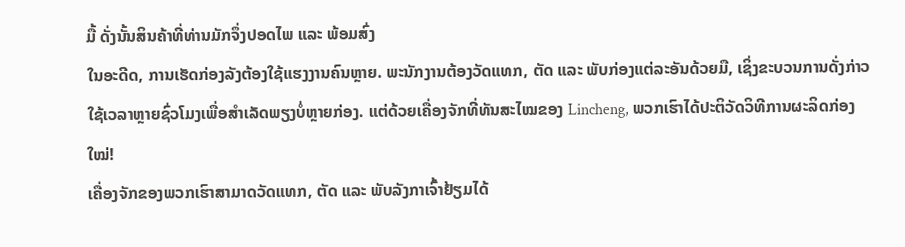ມື້ ດັ່ງນັ້ນສິນຄ້າທີ່ທ່ານມັກຈຶ່ງປອດໄພ ແລະ ພ້ອມສົ່ງ
ໃນອະດີດ, ການເຮັດກ່ອງລັງຕ້ອງໃຊ້ແຮງງານຄົນຫຼາຍ. ພະນັກງານຕ້ອງວັດແທກ, ຕັດ ແລະ ພັບກ່ອງແຕ່ລະອັນດ້ວຍມື, ເຊິ່ງຂະບວນການດັ່ງກ່າວໃຊ້ເວລາຫຼາຍຊົ່ວໂມງເພື່ອສຳເລັດພຽງບໍ່ຫຼາຍກ່ອງ. ແຕ່ດ້ວຍເຄື່ອງຈັກທີ່ທັນສະໄໝຂອງ Lincheng, ພວກເຮົາໄດ້ປະຕິວັດວິທີການຜະລິດກ່ອງໃໝ່!
ເຄື່ອງຈັກຂອງພວກເຮົາສາມາດວັດແທກ, ຕັດ ແລະ ພັບລັງກາເຈົ້າຢ້ຽມໄດ້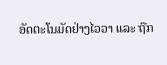ອັດຕະໂນມັດຢ່າງໄວວາ ແລະ ຖືກ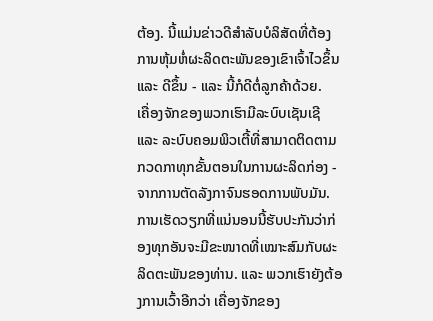ຕ້ອງ. ນີ້ແມ່ນຂ່າວດີສໍາລັບບໍລິສັດທີ່ຕ້ອງການຫຸ້ມຫໍ່ຜະລິດຕະພັນຂອງເຂົາເຈົ້າໄວຂຶ້ນ ແລະ ດີຂຶ້ນ - ແລະ ນີ້ກໍດີຕໍ່ລູກຄ້າດ້ວຍ.
ເຄື່ອງຈັກຂອງພວກເຮົາມີລະບົບເຊັນເຊີ ແລະ ລະບົບຄອມພິວເຕີ້ທີ່ສາມາດຕິດຕາມກວດກາທຸກຂັ້ນຕອນໃນການຜະລິດກ່ອງ - ຈາກການຕັດລັງກາຈົນຮອດການພັບມັນ. ການເຮັດວຽກທີ່ແນ່ນອນນີ້ຮັບປະກັນວ່າກ່ອງທຸກອັນຈະມີຂະໜາດທີ່ເໝາະສົມກັບຜະລິດຕະພັນຂອງທ່ານ. ແລະ ພວກເຮົາຍັງຕ້ອງການເວົ້າອີກວ່າ ເຄື່ອງຈັກຂອງ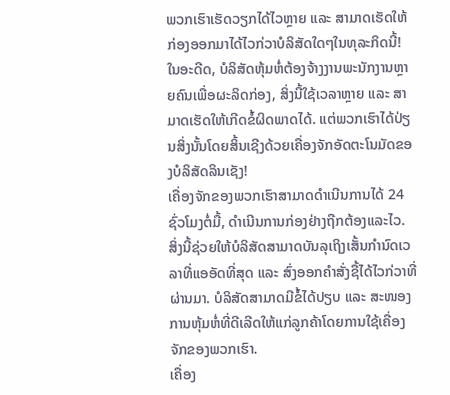ພວກເຮົາເຮັດວຽກໄດ້ໄວຫຼາຍ ແລະ ສາມາດເຮັດໃຫ້ກ່ອງອອກມາໄດ້ໄວກ່ວາບໍລິສັດໃດໆໃນທຸລະກິດນີ້!
ໃນອະດີດ, ບໍລິສັດຫຸ້ມຫໍ່ຕ້ອງຈ້າງງານພະນັກງານຫຼາຍຄົນເພື່ອຜະລິດກ່ອງ, ສິ່ງນີ້ໃຊ້ເວລາຫຼາຍ ແລະ ສາມາດເຮັດໃຫ້ເກີດຂໍ້ຜິດພາດໄດ້. ແຕ່ພວກເຮົາໄດ້ປ່ຽນສິ່ງນັ້ນໂດຍສິ້ນເຊີງດ້ວຍເຄື່ອງຈັກອັດຕະໂນມັດຂອງບໍລິສັດລິນເຊັງ!
ເຄື່ອງຈັກຂອງພວກເຮົາສາມາດດຳເນີນການໄດ້ 24 ຊົ່ວໂມງຕໍ່ມື້, ດຳເນີນການກ່ອງຢ່າງຖືກຕ້ອງແລະໄວ. ສິ່ງນີ້ຊ່ວຍໃຫ້ບໍລິສັດສາມາດບັນລຸເຖິງເສັ້ນກຳນົດເວລາທີ່ແອອັດທີ່ສຸດ ແລະ ສົ່ງອອກຄຳສັ່ງຊື້ໄດ້ໄວກ່ວາທີ່ຜ່ານມາ. ບໍລິສັດສາມາດມີຂໍ້ໄດ້ປຽບ ແລະ ສະໜອງການຫຸ້ມຫໍ່ທີ່ດີເລີດໃຫ້ແກ່ລູກຄ້າໂດຍການໃຊ້ເຄື່ອງຈັກຂອງພວກເຮົາ.
ເຄື່ອງ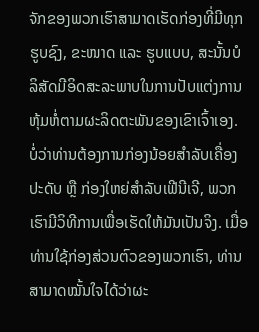ຈັກຂອງພວກເຮົາສາມາດເຮັດກ່ອງທີ່ມີທຸກຮູບຊົງ, ຂະໜາດ ແລະ ຮູບແບບ, ສະນັ້ນບໍລິສັດມີອິດສະລະພາບໃນການປັບແຕ່ງການຫຸ້ມຫໍ່ຕາມຜະລິດຕະພັນຂອງເຂົາເຈົ້າເອງ. ບໍ່ວ່າທ່ານຕ້ອງການກ່ອງນ້ອຍສຳລັບເຄື່ອງປະດັບ ຫຼື ກ່ອງໃຫຍ່ສຳລັບເຟີນີເຈີ, ພວກເຮົາມີວິທີການເພື່ອເຮັດໃຫ້ມັນເປັນຈິງ. ເມື່ອທ່ານໃຊ້ກ່ອງສ່ວນຕົວຂອງພວກເຮົາ, ທ່ານສາມາດໝັ້ນໃຈໄດ້ວ່າຜະ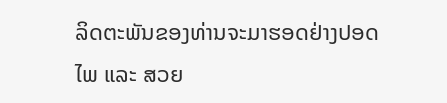ລິດຕະພັນຂອງທ່ານຈະມາຮອດຢ່າງປອດໄພ ແລະ ສວຍ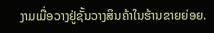ງາມເມື່ອວາງຢູ່ຊັ້ນວາງສິນຄ້າໃນຮ້ານຂາຍຍ່ອຍ.